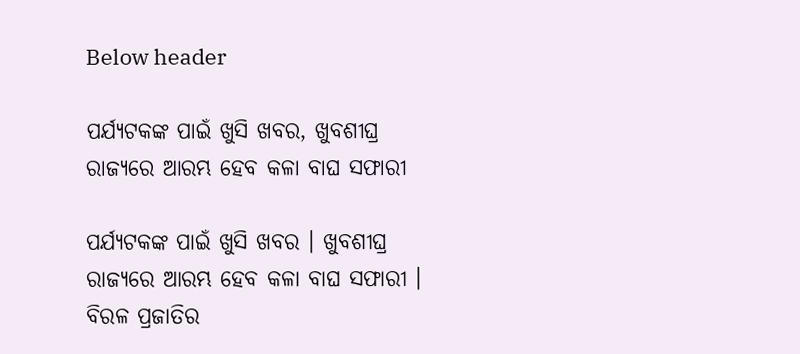Below header

ପର୍ଯ୍ୟଟକଙ୍କ ପାଇଁ ଖୁସି ଖବର, ଖୁବଶୀଘ୍ର ରାଜ୍ୟରେ ଆରମ୍ଭ ହେବ କଳା ବାଘ ସଫାରୀ

ପର୍ଯ୍ୟଟକଙ୍କ ପାଇଁ ଖୁସି ଖବର । ଖୁବଶୀଘ୍ର ରାଜ୍ୟରେ ଆରମ୍ଭ ହେବ କଳା ବାଘ ସଫାରୀ । ବିରଳ ପ୍ରଜାତିର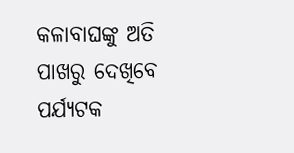କଳାବାଘଙ୍କୁ ଅତି ପାଖରୁ ଦେଖିବେ ପର୍ଯ୍ୟଟକ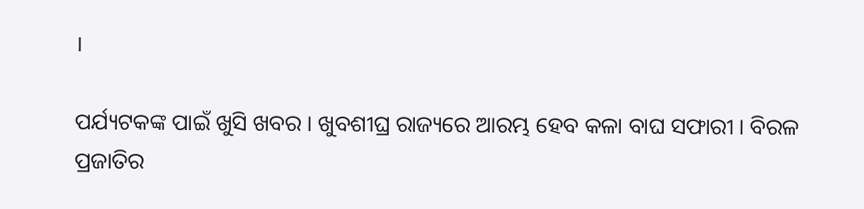।

ପର୍ଯ୍ୟଟକଙ୍କ ପାଇଁ ଖୁସି ଖବର । ଖୁବଶୀଘ୍ର ରାଜ୍ୟରେ ଆରମ୍ଭ ହେବ କଳା ବାଘ ସଫାରୀ । ବିରଳ ପ୍ରଜାତିର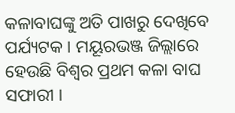କଳାବାଘଙ୍କୁ ଅତି ପାଖରୁ ଦେଖିବେ ପର୍ଯ୍ୟଟକ । ମୟୂରଭଞ୍ଜ ଜିଲ୍ଲାରେ ହେଉଛି ବିଶ୍ବର ପ୍ରଥମ କଳା ବାଘ ସଫାରୀ ।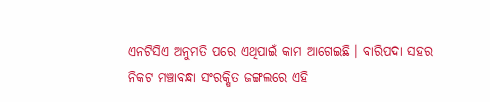ଏନଟିସିଏ ଅନୁମତି ପରେ ଏଥିପାଇଁ କାମ ଆଗେଇଛି । ବାରିପଦା ସହର ନିକଟ ମଞ୍ଚାବନ୍ଧା ସଂରକ୍ଷିତ ଜଙ୍ଗଲରେ ଏହି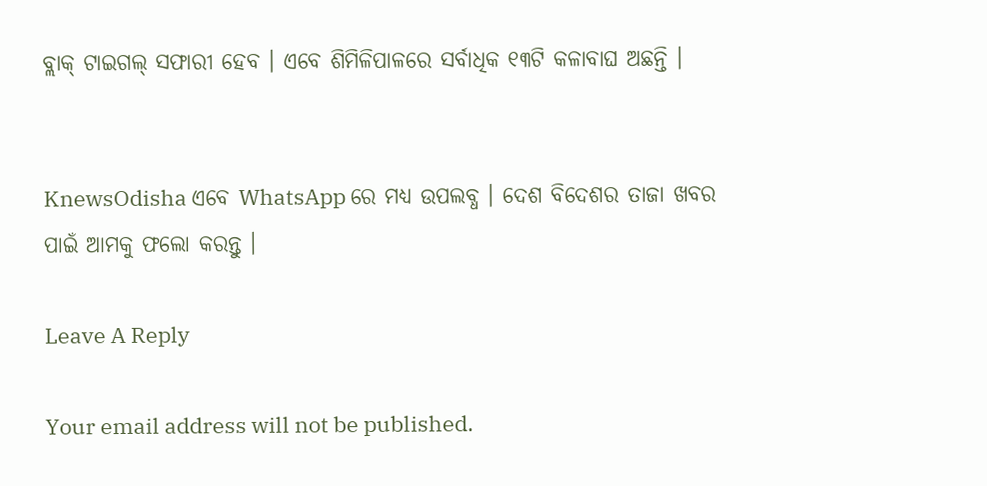ବ୍ଲାକ୍ ଟାଇଗଲ୍ ସଫାରୀ ହେବ । ଏବେ ଶିମିଳିପାଳରେ ସର୍ବାଧିକ ୧୩ଟି କଳାବାଘ ଅଛନ୍ତି ।


KnewsOdisha ଏବେ WhatsApp ରେ ମଧ୍ୟ ଉପଲବ୍ଧ । ଦେଶ ବିଦେଶର ତାଜା ଖବର ପାଇଁ ଆମକୁ ଫଲୋ କରନ୍ତୁ ।

Leave A Reply

Your email address will not be published.